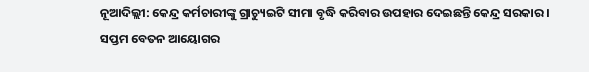ନୂଆଦିଲ୍ଲୀ: କେନ୍ଦ୍ର କର୍ମଚାରୀଙ୍କୁ ଗ୍ରାଚ୍ୟୁଇଟି ସୀମା ବୃଦ୍ଧି କରିବାର ଉପହାର ଦେଇଛନ୍ତି କେନ୍ଦ୍ର ସରକାର । ସପ୍ତମ ବେତନ ଆୟୋଗର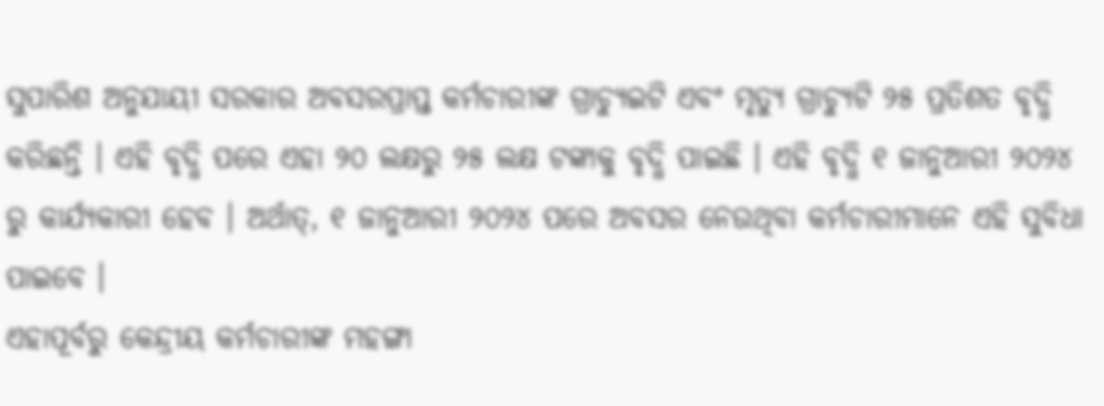ସୁପାରିଶ ଅନୁଯାୟୀ ସରକାର ଅବସରପ୍ରାପ୍ତ କର୍ମଚାରୀଙ୍କ ଗ୍ରାଚ୍ୟୁଇଟି ଏବଂ ମୃତ୍ୟୁ ଗ୍ରାଚ୍ୟୁଟି ୨୫ ପ୍ରତିଶତ ବୃଦ୍ଧି କରିଛନ୍ତି । ଏହି ବୃଦ୍ଧି ପରେ ଏହା ୨୦ ଲକ୍ଷରୁ ୨୫ ଲକ୍ଷ ଟଙ୍କାକୁ ବୃଦ୍ଧି ପାଇଛି । ଏହି ବୃଦ୍ଧି ୧ ଜାନୁଆରୀ ୨୦୨୪ ରୁ କାର୍ଯ୍ୟକାରୀ ହେବ । ଅର୍ଥାତ୍, ୧ ଜାନୁଆରୀ ୨୦୨୪ ପରେ ଅବସର ନେଉଥିବା କର୍ମଚାରୀମାନେ ଏହି ସୁବିଧା ପାଇବେ ।
ଏହାପୂର୍ବରୁ କେନ୍ଦ୍ରୀୟ କର୍ମଚାରୀଙ୍କ ମହଙ୍ଗା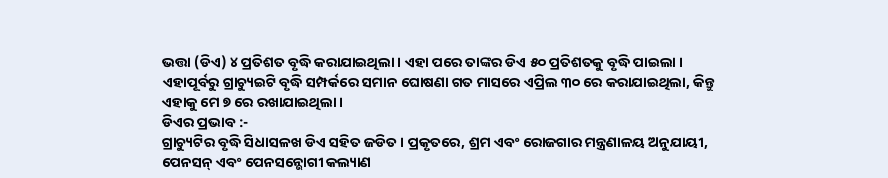ଭତ୍ତା (ଡିଏ) ୪ ପ୍ରତିଶତ ବୃଦ୍ଧି କରାଯାଇଥିଲା । ଏହା ପରେ ତାଙ୍କର ଡିଏ ୫୦ ପ୍ରତିଶତକୁ ବୃଦ୍ଧି ପାଇଲା । ଏହାପୂର୍ବରୁ ଗ୍ରାଚ୍ୟୁଇଟି ବୃଦ୍ଧି ସମ୍ପର୍କରେ ସମାନ ଘୋଷଣା ଗତ ମାସରେ ଏପ୍ରିଲ ୩୦ ରେ କରାଯାଇଥିଲା, କିନ୍ତୁ ଏହାକୁ ମେ ୭ ରେ ରଖାଯାଇଥିଲା ।
ଡିଏର ପ୍ରଭାବ :-
ଗ୍ରାଚ୍ୟୁଟିର ବୃଦ୍ଧି ସିଧାସଳଖ ଡିଏ ସହିତ ଜଡିତ । ପ୍ରକୃତରେ, ଶ୍ରମ ଏବଂ ରୋଜଗାର ମନ୍ତ୍ରଣାଳୟ ଅନୁଯାୟୀ, ପେନସନ୍ ଏବଂ ପେନସନ୍ଭୋଗୀ କଲ୍ୟାଣ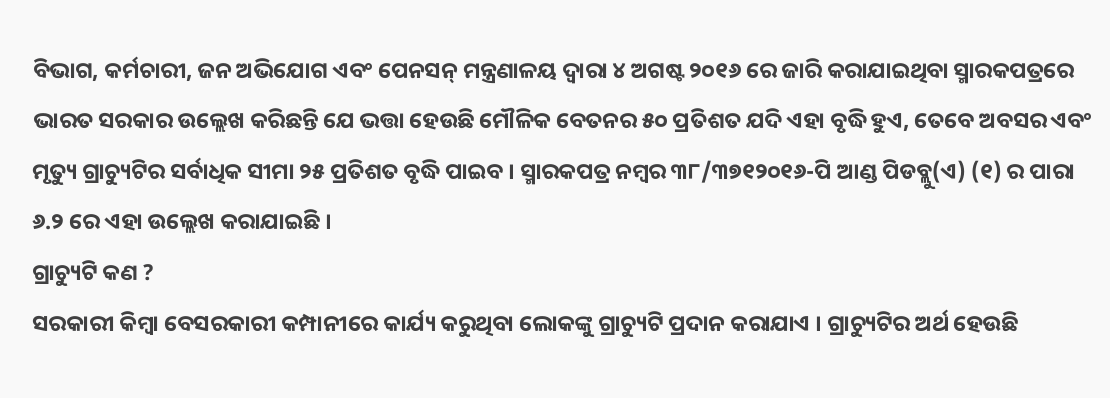ବିଭାଗ, କର୍ମଚାରୀ, ଜନ ଅଭିଯୋଗ ଏବଂ ପେନସନ୍ ମନ୍ତ୍ରଣାଳୟ ଦ୍ୱାରା ୪ ଅଗଷ୍ଟ ୨୦୧୬ ରେ ଜାରି କରାଯାଇଥିବା ସ୍ମାରକପତ୍ରରେ ଭାରତ ସରକାର ଉଲ୍ଲେଖ କରିଛନ୍ତି ଯେ ଭତ୍ତା ହେଉଛି ମୌଳିକ ବେତନର ୫୦ ପ୍ରତିଶତ ଯଦି ଏହା ବୃଦ୍ଧି ହୁଏ, ତେବେ ଅବସର ଏବଂ ମୃତ୍ୟୁ ଗ୍ରାଚ୍ୟୁଟିର ସର୍ବାଧିକ ସୀମା ୨୫ ପ୍ରତିଶତ ବୃଦ୍ଧି ପାଇବ । ସ୍ମାରକପତ୍ର ନମ୍ବର ୩୮/୩୭୧୨୦୧୬-ପି ଆଣ୍ଡ ପିଡବ୍ଲୁ(ଏ) (୧) ର ପାରା ୬.୨ ରେ ଏହା ଉଲ୍ଲେଖ କରାଯାଇଛି ।
ଗ୍ରାଚ୍ୟୁଟି କଣ ?
ସରକାରୀ କିମ୍ବା ବେସରକାରୀ କମ୍ପାନୀରେ କାର୍ଯ୍ୟ କରୁଥିବା ଲୋକଙ୍କୁ ଗ୍ରାଚ୍ୟୁଟି ପ୍ରଦାନ କରାଯାଏ । ଗ୍ରାଚ୍ୟୁଟିର ଅର୍ଥ ହେଉଛି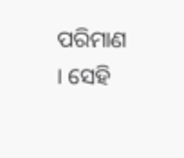ପରିମାଣ । ସେହି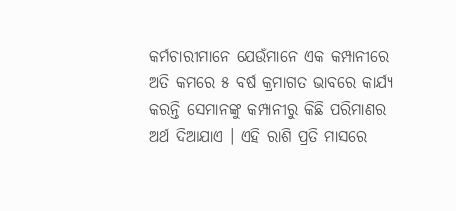କର୍ମଚାରୀମାନେ ଯେଉଁମାନେ ଏକ କମ୍ପାନୀରେ ଅତି କମରେ ୫ ବର୍ଷ କ୍ରମାଗତ ଭାବରେ କାର୍ଯ୍ୟ କରନ୍ତି ସେମାନଙ୍କୁ କମ୍ପାନୀରୁ କିଛି ପରିମାଣର ଅର୍ଥ ଦିଆଯାଏ । ଏହି ରାଶି ପ୍ରତି ମାସରେ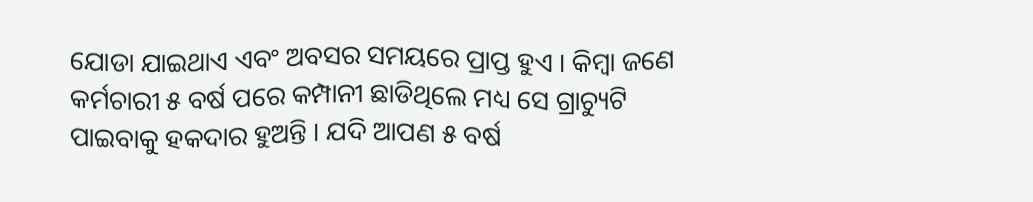ଯୋଡା ଯାଇଥାଏ ଏବଂ ଅବସର ସମୟରେ ପ୍ରାପ୍ତ ହୁଏ । କିମ୍ବା ଜଣେ କର୍ମଚାରୀ ୫ ବର୍ଷ ପରେ କମ୍ପାନୀ ଛାଡିଥିଲେ ମଧ୍ୟ ସେ ଗ୍ରାଚ୍ୟୁଟି ପାଇବାକୁ ହକଦାର ହୁଅନ୍ତି । ଯଦି ଆପଣ ୫ ବର୍ଷ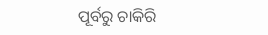ପୂର୍ବରୁ ଚାକିରି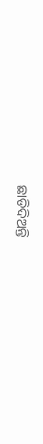ଛାଡିଦିଅନ୍ତି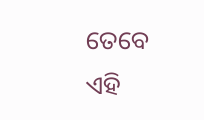ତେବେ ଏହି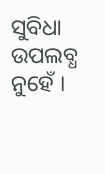ସୁବିଧା ଉପଲବ୍ଧ ନୁହେଁ ।